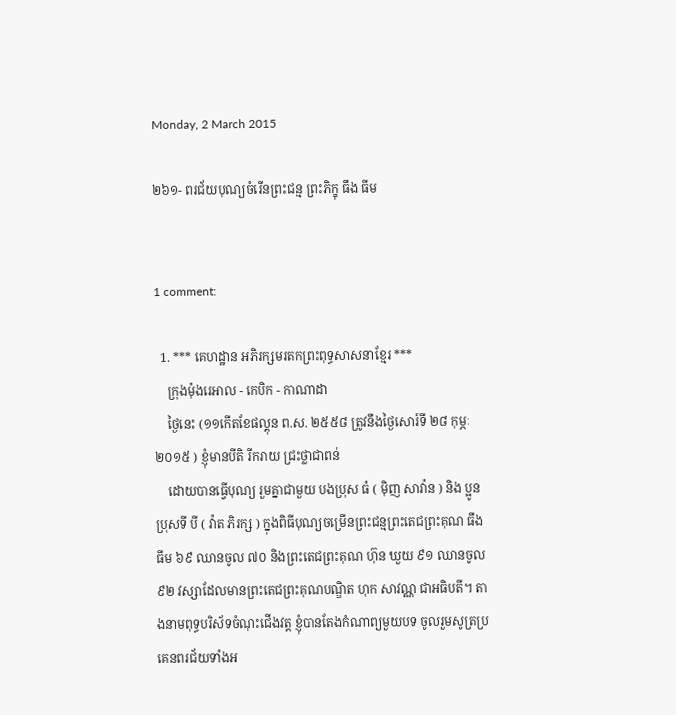Monday, 2 March 2015

២៦១- ពរជ័យបុណ្យចំរើនព្រះជន្ម ព្រះភិក្ខុ ធឹង ធីម


1 comment:

  1. *** គេហដ្ឋាន អភិរក្សមរតកព្រះពុទ្ធសាសនាខ្មែរ ***
    ក្រុងម៉ុងរេអាល - កេបិក - កាណាដា
    ថ្ងៃនេះ (១១កើតខែផល្គុន ព.ស. ២៥៥៨ ត្រូវនឹងថ្ងៃសោរ៍ទី ២៨ កុម្ភៈ ២០១៥ ) ខ្ញុំមានបីតិ រីករាយ ជ្រះថ្លាជាពន់
    ដោយបានធ្វើបុណ្យ រួមគ្នាជាមួយ បងប្រុស ធំ ( ម៉ិញ សាវ៉ាន ) និង ប្អូនប្រុសទី បី ( វ៉ាត ភិរក្ស ) ក្នុងពិធីបុណ្យចម្រើនព្រះជន្មព្រះតេជព្រះគុណ ធឹង ធីម ៦៩ ឈានចូល ៧០ និងព្រះតេជព្រះគុណ ហ៊ុន ឃួយ ៩១ ឈានចូល ៩២ វស្សាដែលមានព្រះតេជព្រះគុណបណ្ឌិត ហុក សាវណ្ណ ជាអធិបតី។ តាងនាមពុទ្ធបរិស័ទចំណុះជើងវត្ត ខ្ញុំបានតែងកំណាព្យមួយបទ ចូលរួមសូត្រប្រគេនពរជ័យទាំងអ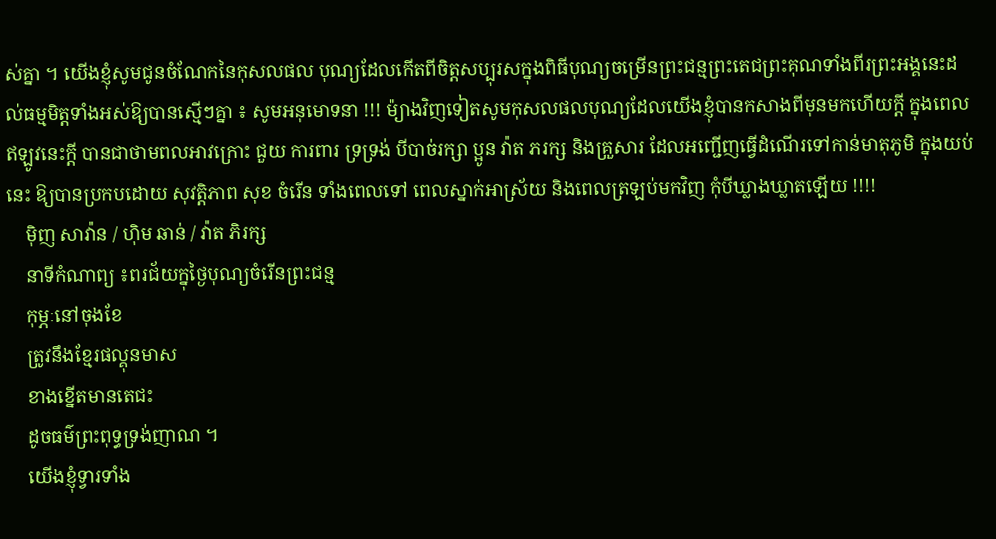ស់គ្នា ។ យើងខ្ញុំសូមជូនចំណែកនៃកុសលផល បុណ្យដែលកើតពីចិត្តសប្បុរសក្នុងពិធីបុណ្យចម្រើនព្រះជន្មព្រះតេជព្រះគុណទាំងពីរព្រះអង្គនេះដល់ធម្មមិត្តទាំងអស់ឱ្យបានស្មើៗគ្នា ៖ សូមអនុមោទនា !!! ម៉្យាងវិញទៀតសូមកុសលផលបុណ្យដែលយើងខ្ញុំបានកសាងពីមុនមកហើយក្ដី ក្នុងពេលឥឡូវនេះក្ដី បានជាថាមពលអាវក្រោះ ជួយ ការពារ ទ្រទ្រង់ បីបាច់រក្សា ប្អូន វ៉ាត ភរក្ស និងគ្រួសារ ដែលអញ្ជើញធ្វើដំណើរទៅកាន់មាតុភូមិ ក្នុងយប់នេះ ឱ្យបានប្រកបដោយ សុវត្តិភាព សុខ ចំរើន ទាំងពេលទៅ ពេលស្នាក់អាស្រ័យ និងពេលត្រឡប់មកវិញ កុំបីឃ្លាងឃ្លាតឡើយ !!!!
    ម៉ិញ សាវ៉ាន / ហ៊ិម ឆាន់ / វ៉ាត ភិរក្ស
    នាទីកំណាព្យ ៖ពរជ័យក្នុថ្ងៃបុណ្យចំរើនព្រះជន្ម
    កុម្ភៈនៅចុងខែ
    ត្រូវនឹងខ្មែរផល្គុនមាស
    ខាងខ្នើតមានតេជះ
    ដូចធម៌ព្រះពុទ្ធទ្រង់ញាណ ។
    យើងខ្ញុំទ្វារទាំង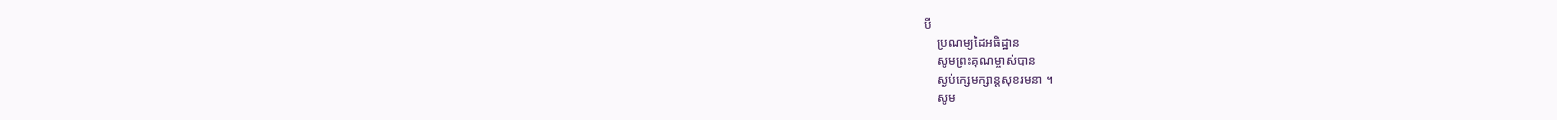បី
    ប្រណម្យដៃអធិដ្ឋាន
    សូមព្រះគុណម្ចាស់បាន
    ស្ងប់ក្សេមក្សាន្តសុខរមនា ។
    សូម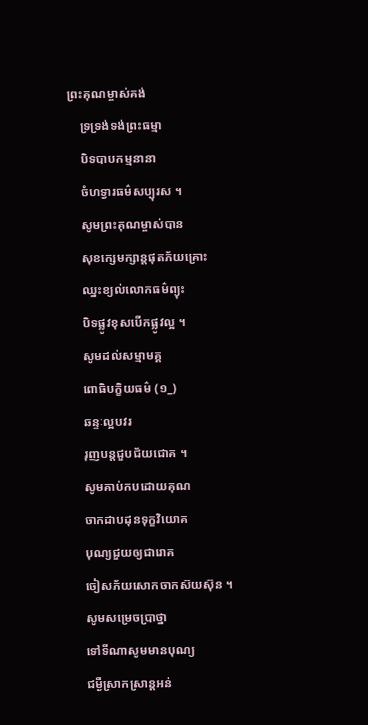ព្រះគុណម្ចាស់គង់
    ទ្រទ្រង់ទង់ព្រះធម្មា
    បិទបាបកម្មនានា
    ចំហទ្វារធម៌សប្បុរស ។
    សូមព្រះគុណម្ចាស់បាន
    សុខក្សេមក្សាន្តផុតភ័យគ្រោះ
    ឈ្នះខ្យល់លោកធម៌ព្យុះ
    បិទផ្លូវខុសបើកផ្លូវល្អ ។
    សូមដល់សម្មាមគ្គ
    ពោធិបក្ខិយធម៌ (១_)
    ឆន្ទៈល្អបវរ
    រុញបន្តជួបជ័យជោគ ។
    សូមគាប់កបដោយគុណ
    ចាកដាបដុនទុក្ខវិយោគ
    បុណ្យជួយឲ្យជារោគ
    ចៀសភ័យសោកចាកស៊យស៊ុន ។
    សូមសម្រេចប្រាថ្នា
    ទៅទីណាសូមមានបុណ្យ
    ជម្ងឺស្រាកស្រាន្តអន់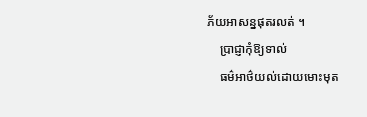ភ័យអាសន្នផុតរលត់ ។
    ប្រាជ្ញាកុំឱ្យទាល់
    ធម៌អាថ៌យល់ដោយមោះមុត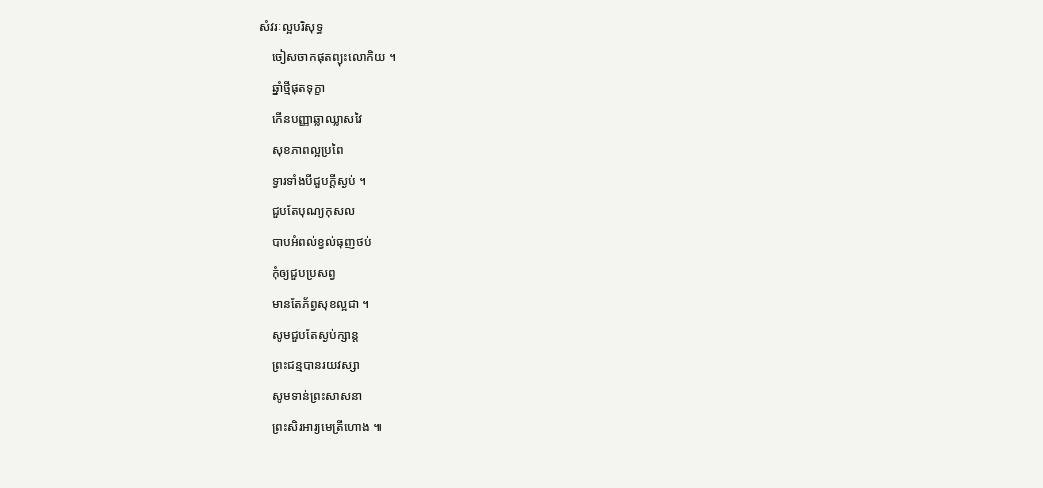សំវរៈល្អបរិសុទ្ធ
    ចៀសចាកផុតព្យុះលោកិយ ។
    ឆ្នាំថ្មីផុតទុក្ខា
    កើនបញ្ញាឆ្លាឈ្លាសវៃ
    សុខភាពល្អប្រពៃ
    ទ្វារទាំងបីជួបក្តីស្ងប់ ។
    ជួបតែបុណ្យកុសល
    បាបអំពល់ខ្វល់ធុញថប់
    កុំឲ្យជួបប្រសព្វ
    មានតែភ័ព្វសុខល្អជា ។
    សូមជួបតែស្ងប់ក្សាន្ត
    ព្រះជន្មបានរយវស្សា
    សូមទាន់ព្រះសាសនា
    ព្រះសិរអារ្យមេត្រីហោង ៕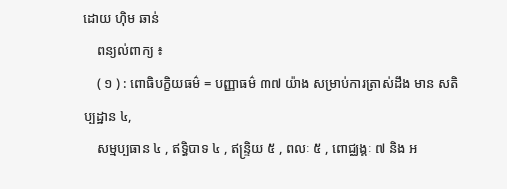ដោយ ហ៊ិម ឆាន់
    ពន្យល់ពាក្យ ៖
    ( ១ ) : ពោធិបក្ខិយធម៌ = បញ្ញាធម៌ ៣៧ យ៉ាង សម្រាប់ការត្រាស់ដឹង មាន សតិប្បដ្ឋាន ៤,
    សម្មប្បធាន ៤ , ឥទ្ធិបាទ ៤ , ឥន្ទ្រិយ ៥ , ពលៈ ៥ , ពោជ្ឈង្គៈ ៧ និង អ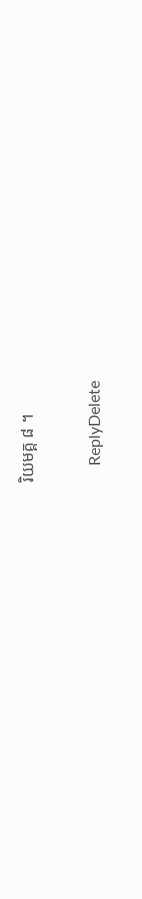រិយមគ្គ ៨ ។

    ReplyDelete